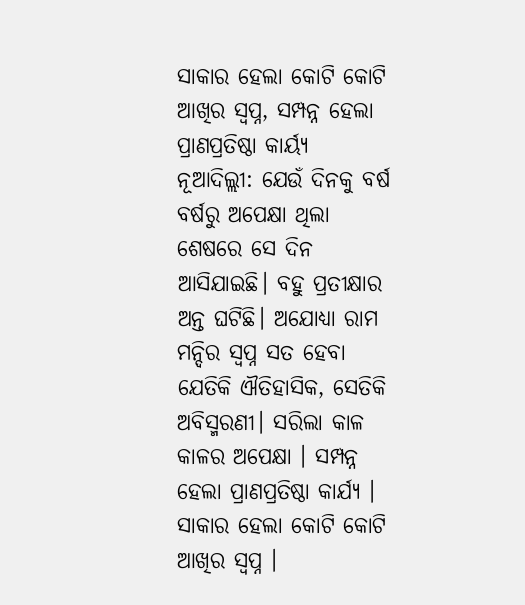ସାକାର ହେଲା କୋଟି କୋଟି ଆଖିର ସ୍ୱପ୍ନ, ସମ୍ପନ୍ନ ହେଲା ପ୍ରାଣପ୍ରତିଷ୍ଠା କାର୍ୟ୍ୟ
ନୂଆଦିଲ୍ଲୀ: ଯେଉଁ ଦିନକୁ ବର୍ଷ ବର୍ଷରୁ ଅପେକ୍ଷା ଥିଲା ଶେଷରେ ସେ ଦିନ ଆସିଯାଇଛି। ବହୁ ପ୍ରତୀକ୍ଷାର ଅନ୍ତ ଘଟିଛି। ଅଯୋଧ୍ୟା ରାମ ମନ୍ଦିର ସ୍ୱପ୍ନ ସତ ହେବା ଯେତିକି ଐତିହାସିକ, ସେତିକି ଅବିସ୍ମରଣୀ। ସରିଲା କାଳ କାଳର ଅପେକ୍ଷା । ସମ୍ପନ୍ନ ହେଲା ପ୍ରାଣପ୍ରତିଷ୍ଠା କାର୍ଯ୍ୟ । ସାକାର ହେଲା କୋଟି କୋଟି ଆଖିର ସ୍ୱପ୍ନ ।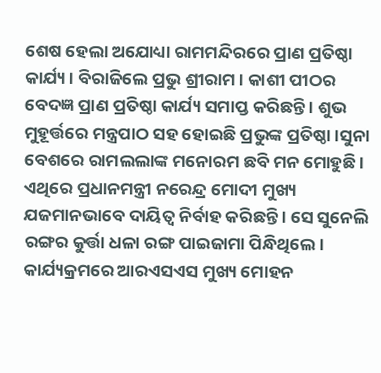ଶେଷ ହେଲା ଅଯୋଧ୍ୟା ରାମମନ୍ଦିରରେ ପ୍ରାଣ ପ୍ରତିଷ୍ଠା କାର୍ଯ୍ୟ । ବିରାଜିଲେ ପ୍ରଭୁ ଶ୍ରୀରାମ । କାଶୀ ପୀଠର ବେଦଜ୍ଞ ପ୍ରାଣ ପ୍ରତିଷ୍ଠା କାର୍ଯ୍ୟ ସମାପ୍ତ କରିଛନ୍ତି । ଶୁଭ ମୁହୂର୍ତ୍ତରେ ମନ୍ତ୍ରପାଠ ସହ ହୋଇଛି ପ୍ରଭୁଙ୍କ ପ୍ରତିଷ୍ଠା ।ସୁନା ବେଶରେ ରାମଲଲାଙ୍କ ମନୋରମ ଛବି ମନ ମୋହୁଛି ।
ଏଥିରେ ପ୍ରଧାନମନ୍ତ୍ରୀ ନରେନ୍ଦ୍ର ମୋଦୀ ମୁଖ୍ୟ ଯଜମାନଭାବେ ଦାୟିତ୍ୱ ନିର୍ବାହ କରିଛନ୍ତି । ସେ ସୁନେଲି ରଙ୍ଗର କୁର୍ତ୍ତା ଧଳା ରଙ୍ଗ ପାଇଜାମା ପିନ୍ଧିଥିଲେ। କାର୍ଯ୍ୟକ୍ରମରେ ଆରଏସଏସ ମୁଖ୍ୟ ମୋହନ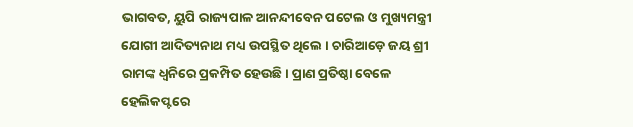ଭାଗବତ, ୟୁପି ରାଜ୍ୟପାଳ ଆନନ୍ଦୀବେନ ପଟେଲ ଓ ମୁଖ୍ୟମନ୍ତ୍ରୀ ଯୋଗୀ ଆଦିତ୍ୟନାଥ ମଧ୍ୟ ଉପସ୍ଥିତ ଥିଲେ । ଚାରିଆଡ଼େ ଜୟ ଶ୍ରୀ ରାମଙ୍କ ଧ୍ୱନିରେ ପ୍ରକମ୍ପିତ ହେଉଛି। ପ୍ରାଣ ପ୍ରତିଷ୍ଠା ବେଳେ ହେଲିକପ୍ଟରେ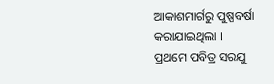ଆକାଶମାର୍ଗରୁ ପୁଷ୍ପବର୍ଷା କରାଯାଇଥିଲା ।
ପ୍ରଥମେ ପବିତ୍ର ସରଯୁ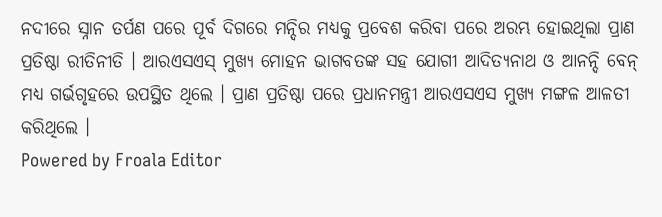ନଦୀରେ ସ୍ନାନ ତର୍ପଣ ପରେ ପୂର୍ବ ଦିଗରେ ମନ୍ଦିର ମଧ୍ୟକୁ ପ୍ରବେଶ କରିବା ପରେ ଅରମ୍ଭ ହୋଇଥିଲା ପ୍ରାଣ ପ୍ରତିଷ୍ଠା ରୀତିନୀତି । ଆରଏସଏସ୍ ମୁଖ୍ୟ ମୋହନ ଭାଗବତଙ୍କ ସହ ଯୋଗୀ ଆଦିତ୍ୟନାଥ ଓ ଆନନ୍ଦି ବେନ୍ ମଧ୍ୟ ଗର୍ଭଗୃହରେ ଉପସ୍ଥିତ ଥିଲେ । ପ୍ରାଣ ପ୍ରତିଷ୍ଠା ପରେ ପ୍ରଧାନମନ୍ତ୍ରୀ ଆରଏସଏସ ମୁଖ୍ୟ ମଙ୍ଗଳ ଆଳତୀ କରିଥିଲେ ।
Powered by Froala Editor